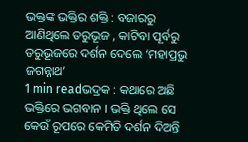ଭକ୍ତଙ୍କ ଭକ୍ତିର ଶକ୍ତି : ବଜାରରୁ ଆଣିଥିଲେ ତରୁଭୂଜ , କାଟିବା ପୂର୍ବରୁ ତରୁଭୂଜରେ ଦର୍ଶନ ଦେଲେ ‘ମହାପ୍ରଭୁ ଜଗନ୍ନାଥ’
1 min readଭଦ୍ରକ : କଥାରେ ଅଛି ଭକ୍ତିରେ ଭଗବାନ । ଭକ୍ତି ଥିଲେ ସେ କେଉଁ ରୂପରେ କେମିତି ଦର୍ଶନ ଦିଅନ୍ତି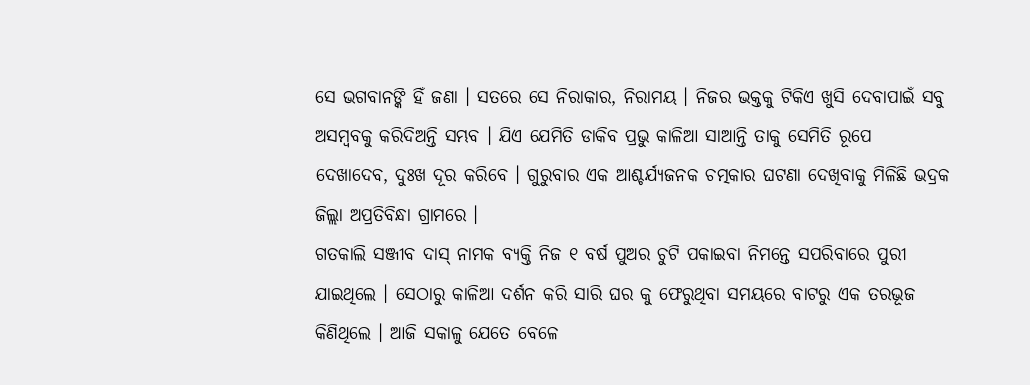ସେ ଭଗବାନଙ୍କି ହିଁ ଜଣା । ସତରେ ସେ ନିରାକାର, ନିରାମୟ । ନିଜର ଭକ୍ତକୁ ଟିକିଏ ଖୁସି ଦେବାପାଇଁ ସବୁ ଅସମ୍ବବକୁ କରିଦିଅନ୍ତି ସମ୍ଭବ । ଯିଏ ଯେମିତି ଡାକିବ ପ୍ରଭୁ କାଳିଆ ସାଆନ୍ତି ତାକୁ ସେମିତି ରୂପେ ଦେଖାଦେବ, ଦୁଃଖ ଦୂର କରିବେ । ଗୁରୁବାର ଏକ ଆଶ୍ଚର୍ଯ୍ୟଜନକ ଚତ୍ମକାର ଘଟଣା ଦେଖିବାକୁ ମିଳିଛି ଭଦ୍ରକ ଜିଲ୍ଲା ଅପ୍ରତିବିନ୍ଧା ଗ୍ରାମରେ ।
ଗତକାଲି ସଞ୍ଜୀବ ଦାସ୍ ନାମକ ବ୍ୟକ୍ତି ନିଜ ୧ ବର୍ଷ ପୁଅର ଚୁଟି ପକାଇବା ନିମନ୍ତେ ସପରିବାରେ ପୁରୀ ଯାଇଥିଲେ । ସେଠାରୁ କାଳିଆ ଦର୍ଶନ କରି ସାରି ଘର କୁ ଫେରୁଥିବା ସମୟରେ ବାଟରୁ ଏକ ତରଭୂଜ କିଣିଥିଲେ । ଆଜି ସକାଳୁ ଯେତେ ବେଳେ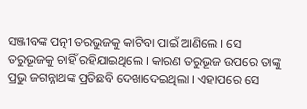ସଞ୍ଜୀବଙ୍କ ପତ୍ନୀ ତରଭୁଜକୁ କାଟିବା ପାଇଁ ଆଣିଲେ । ସେ ତରୁଭୂଜକୁ ଚାହିଁ ରହିଯାଇଥିଲେ । କାରଣ ତରୁଭୂଜ ଉପରେ ତାଙ୍କୁ ପ୍ରଭୁ ଜଗନ୍ନାଥଙ୍କ ପ୍ରତିଛବି ଦେଖାଦେଇଥିଲା । ଏହାପରେ ସେ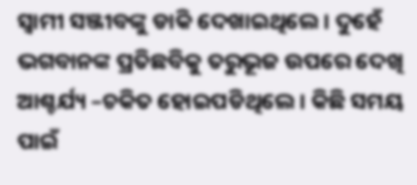ସ୍ୱାମୀ ସଞ୍ଜୀବଙ୍କୁ ଡାକି ଦେଖାଇଥିଲେ । ଦୁହେଁ ଭଗବାନଙ୍କ ପ୍ରତିଛବିକୁ ତରୁଭୂଜ ଉପରେ ଦେଖି ଆଶ୍ଚର୍ଯ୍ୟ –ଚକିତ ହୋଇପଡିଥିଲେ । କିଛି ସମୟ ପାଇଁ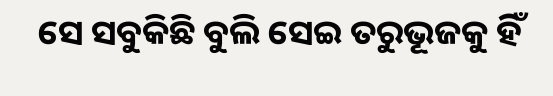ସେ ସବୁକିଛି ବୁଲି ସେଇ ତରୁଭୂଜକୁ ହିଁ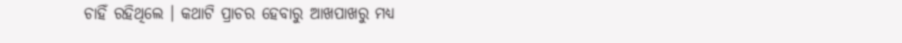ଚାହିଁ ରହିଥିଲେ । କଥାଟି ପ୍ରାଚର ହେବାରୁ ଆଖପାଖରୁ ମଧ୍ୟ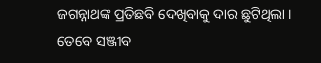ଜଗନ୍ନାଥଙ୍କ ପ୍ରତିଛବି ଦେଖିବାକୁ ଦାର ଛୁଟିଥିଲା । ତେବେ ସଞ୍ଜୀବ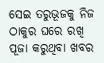ସେଇ ତରୁଭୂଜକୁ ନିଜ ଠାକୁର ଘରେ ରଖି ପୂଜା କରୁଥିବା ଖବର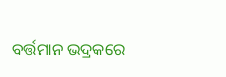ବର୍ତ୍ତମାନ ଭଦ୍ରକରେ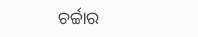ଚର୍ଚ୍ଚାର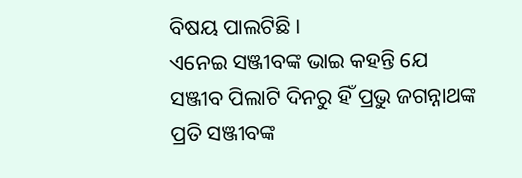ବିଷୟ ପାଲଟିଛି ।
ଏନେଇ ସଞ୍ଜୀବଙ୍କ ଭାଇ କହନ୍ତି ଯେ ସଞ୍ଜୀବ ପିଲାଟି ଦିନରୁ ହିଁ ପ୍ରଭୁ ଜଗନ୍ନାଥଙ୍କ ପ୍ରତି ସଞ୍ଜୀବଙ୍କ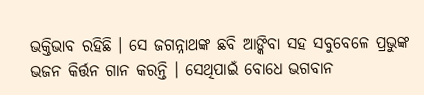ଭକ୍ତିଭାବ ରହିଛି । ସେ ଜଗନ୍ନାଥଙ୍କ ଛବି ଆଙ୍କିବା ସହ ସବୁବେଳେ ପ୍ରଭୁଙ୍କ ଭଜନ କିର୍ତ୍ତନ ଗାନ କରନ୍ତି । ସେଥିପାଇଁ ବୋଧେ ଭଗବାନ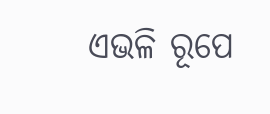ଏଭଳି ରୂପେ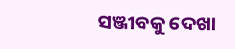ସଞ୍ଜୀବକୁ ଦେଖା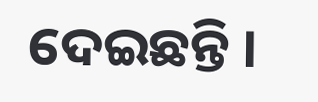ଦେଇଛନ୍ତି ।